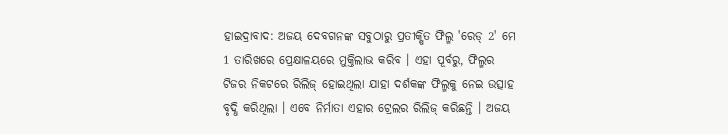ହାଇଦ୍ରାବାଦ: ଅଜୟ ଦେବଗନଙ୍କ ସବୁଠାରୁ ପ୍ରତୀକ୍ଷିତ ଫିଲ୍ମ 'ରେଡ୍ 2' ମେ 1 ତାରିଖରେ ପ୍ରେକ୍ଷାଳୟରେ ମୁକ୍ତିଲାଭ କରିବ । ଏହା ପୂର୍ବରୁ, ଫିଲ୍ମର ଟିଜର ନିକଟରେ ରିଲିଜ୍ ହୋଇଥିଲା ଯାହା ଦର୍ଶକଙ୍କ ଫିଲ୍ମକୁ ନେଇ ଉତ୍ସାହ ବୃଦ୍ଧି କରିଥିଲା । ଏବେ ନିର୍ମାତା ଏହାର ଟ୍ରେଲର ରିଲିଜ୍ କରିଛନ୍ତି । ଅଜୟ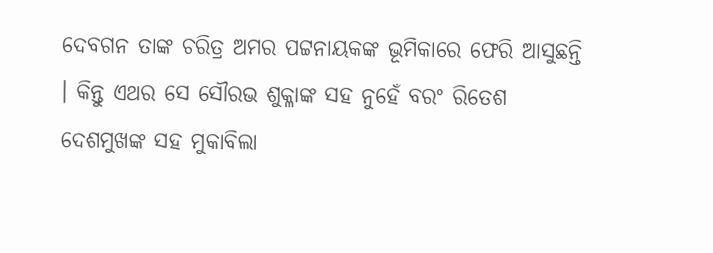ଦେବଗନ ତାଙ୍କ ଚରିତ୍ର ଅମର ପଟ୍ଟନାୟକଙ୍କ ଭୂମିକାରେ ଫେରି ଆସୁଛନ୍ତି । କିନ୍ତୁ ଏଥର ସେ ସୌରଭ ଶୁକ୍ଳାଙ୍କ ସହ ନୁହେଁ ବରଂ ରିତେଶ ଦେଶମୁଖଙ୍କ ସହ ମୁକାବିଲା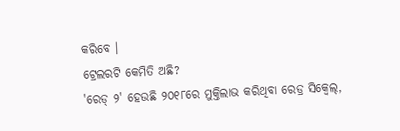କରିବେ ।
ଟ୍ରେଲରଟି କେମିତି ଅଛି?
'ରେଡ୍ ୨' ହେଉଛି ୨୦୧୮ରେ ମୁକ୍ତିଲାଭ କରିଥିବା ରେଡ୍ର ସିକ୍ୱେଲ୍,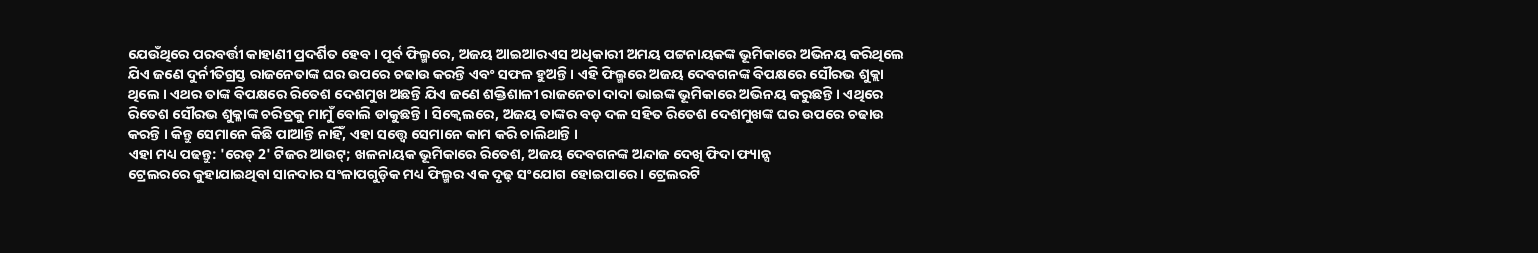ଯେଉଁଥିରେ ପରବର୍ତ୍ତୀ କାହାଣୀ ପ୍ରଦର୍ଶିତ ହେବ । ପୂର୍ବ ଫିଲ୍ମରେ, ଅଜୟ ଆଇଆରଏସ ଅଧିକାରୀ ଅମୟ ପଟ୍ଟନାୟକଙ୍କ ଭୂମିକାରେ ଅଭିନୟ କରିଥିଲେ ଯିଏ ଜଣେ ଦୁର୍ନୀତିଗ୍ରସ୍ତ ରାଜନେତାଙ୍କ ଘର ଉପରେ ଚଢାଉ କରନ୍ତି ଏବଂ ସଫଳ ହୁଅନ୍ତି । ଏହି ଫିଲ୍ମରେ ଅଜୟ ଦେବଗନଙ୍କ ବିପକ୍ଷରେ ସୌରଭ ଶୁକ୍ଲା ଥିଲେ । ଏଥର ତାଙ୍କ ବିପକ୍ଷରେ ରିତେଶ ଦେଶମୁଖ ଅଛନ୍ତି ଯିଏ ଜଣେ ଶକ୍ତିଶାଳୀ ରାଜନେତା ଦାଦା ଭାଇଙ୍କ ଭୂମିକାରେ ଅଭିନୟ କରୁଛନ୍ତି । ଏଥିରେ ରିତେଶ ସୌରଭ ଶୁକ୍ଳାଙ୍କ ଚରିତ୍ରକୁ ମାମୁଁ ବୋଲି ଡାକୁଛନ୍ତି । ସିକ୍ୱେଲରେ, ଅଜୟ ତାଙ୍କର ବଡ଼ ଦଳ ସହିତ ରିତେଶ ଦେଶମୁଖଙ୍କ ଘର ଉପରେ ଚଢାଉ କରନ୍ତି । କିନ୍ତୁ ସେମାନେ କିଛି ପାଆନ୍ତି ନାହିଁ, ଏହା ସତ୍ତ୍ୱେ ସେମାନେ କାମ କରି ଚାଲିଥାନ୍ତି ।
ଏହା ମଧ୍ୟ ପଢନ୍ତୁ: 'ରେଡ୍ 2' ଟିଜର ଆଉଟ୍; ଖଳନାୟକ ଭୂମିକାରେ ରିତେଶ, ଅଜୟ ଦେବଗନଙ୍କ ଅନ୍ଦାଜ ଦେଖି ଫିଦା ଫ୍ୟାନ୍ସ
ଟ୍ରେଲରରେ କୁହାଯାଇଥିବା ସାନଦାର ସଂଳାପଗୁଡ଼ିକ ମଧ୍ୟ ଫିଲ୍ମର ଏକ ଦୃଢ଼ ସଂଯୋଗ ହୋଇପାରେ । ଟ୍ରେଲରଟି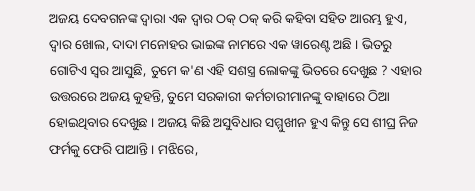ଅଜୟ ଦେବଗନଙ୍କ ଦ୍ୱାରା ଏକ ଦ୍ୱାର ଠକ୍ ଠକ୍ କରି କହିବା ସହିତ ଆରମ୍ଭ ହୁଏ, ଦ୍ୱାର ଖୋଲ, ଦାଦା ମନୋହର ଭାଇଙ୍କ ନାମରେ ଏକ ୱାରେଣ୍ଟ ଅଛି । ଭିତରୁ ଗୋଟିଏ ସ୍ୱର ଆସୁଛି, ତୁମେ କ'ଣ ଏହି ସଶସ୍ତ୍ର ଲୋକଙ୍କୁ ଭିତରେ ଦେଖୁଛ ? ଏହାର ଉତ୍ତରରେ ଅଜୟ କୁହନ୍ତି, ତୁମେ ସରକାରୀ କର୍ମଚାରୀମାନଙ୍କୁ ବାହାରେ ଠିଆ ହୋଇଥିବାର ଦେଖୁଛ । ଅଜୟ କିଛି ଅସୁବିଧାର ସମ୍ମୁଖୀନ ହୁଏ କିନ୍ତୁ ସେ ଶୀଘ୍ର ନିଜ ଫର୍ମକୁ ଫେରି ପାଆନ୍ତି । ମଝିରେ,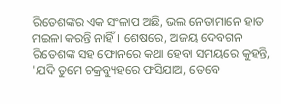ରିତେଶଙ୍କର ଏକ ସଂଳାପ ଅଛି, ଭଲ ନେତାମାନେ ହାତ ମଇଳା କରନ୍ତି ନାହିଁ । ଶେଷରେ, ଅଜୟ ଦେବଗନ ରିତେଶଙ୍କ ସହ ଫୋନରେ କଥା ହେବା ସମୟରେ କୁହନ୍ତି, 'ଯଦି ତୁମେ ଚକ୍ରବ୍ୟୁହରେ ଫସିଯାଅ, ତେବେ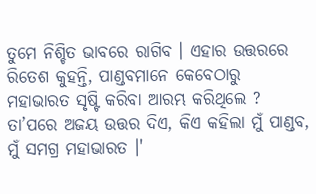ତୁମେ ନିଶ୍ଚିତ ଭାବରେ ରାଗିବ । ଏହାର ଉତ୍ତରରେ ରିତେଶ କୁହନ୍ତି, ପାଣ୍ଡବମାନେ କେବେଠାରୁ ମହାଭାରତ ସୃଷ୍ଟି କରିବା ଆରମ୍ଭ କରିଥିଲେ ? ତା’ପରେ ଅଜୟ ଉତ୍ତର ଦିଏ, କିଏ କହିଲା ମୁଁ ପାଣ୍ଡବ, ମୁଁ ସମଗ୍ର ମହାଭାରତ ।'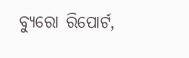ବ୍ୟୁରୋ ରିପୋର୍ଟ,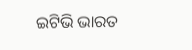ଇଟିଭି ଭାରତ